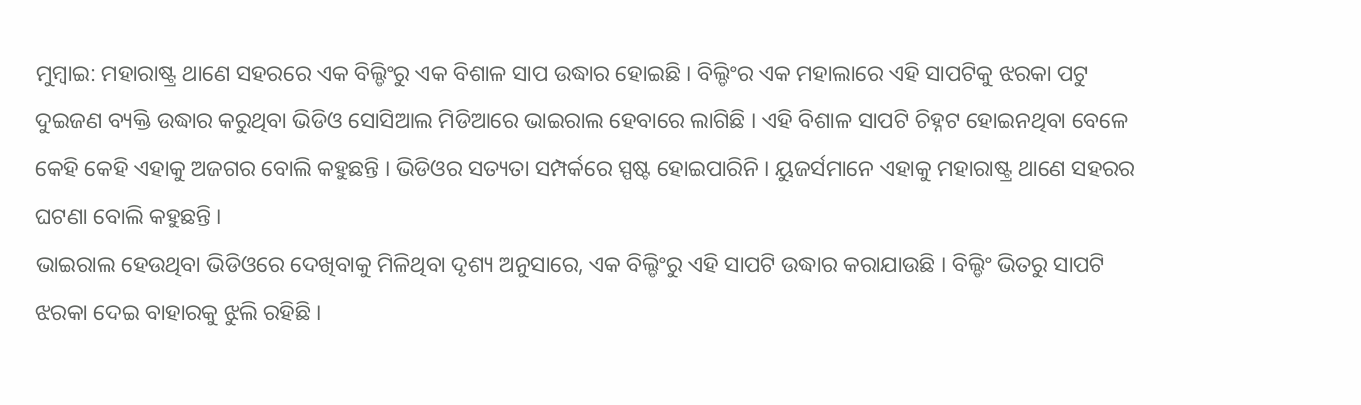ମୁମ୍ବାଇ: ମହାରାଷ୍ଟ୍ର ଥାଣେ ସହରରେ ଏକ ବିଲ୍ଡିଂରୁ ଏକ ବିଶାଳ ସାପ ଉଦ୍ଧାର ହୋଇଛି । ବିଲ୍ଡିଂର ଏକ ମହାଲାରେ ଏହି ସାପଟିକୁ ଝରକା ପଟୁ ଦୁଇଜଣ ବ୍ୟକ୍ତି ଉଦ୍ଧାର କରୁଥିବା ଭିଡିଓ ସୋସିଆଲ ମିଡିଆରେ ଭାଇରାଲ ହେବାରେ ଲାଗିଛି । ଏହି ବିଶାଳ ସାପଟି ଚିହ୍ନଟ ହୋଇନଥିବା ବେଳେ କେହି କେହି ଏହାକୁ ଅଜଗର ବୋଲି କହୁଛନ୍ତି । ଭିଡିଓର ସତ୍ୟତା ସମ୍ପର୍କରେ ସ୍ପଷ୍ଟ ହୋଇପାରିନି । ୟୁଜର୍ସମାନେ ଏହାକୁ ମହାରାଷ୍ଟ୍ର ଥାଣେ ସହରର ଘଟଣା ବୋଲି କହୁଛନ୍ତି ।
ଭାଇରାଲ ହେଉଥିବା ଭିଡିଓରେ ଦେଖିବାକୁ ମିଳିଥିବା ଦୃଶ୍ୟ ଅନୁସାରେ, ଏକ ବିଲ୍ଡିଂରୁ ଏହି ସାପଟି ଉଦ୍ଧାର କରାଯାଉଛି । ବିଲ୍ଡିଂ ଭିତରୁ ସାପଟି ଝରକା ଦେଇ ବାହାରକୁ ଝୁଲି ରହିଛି ।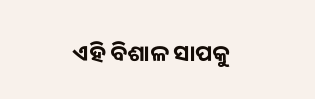ଏହି ବିଶାଳ ସାପକୁ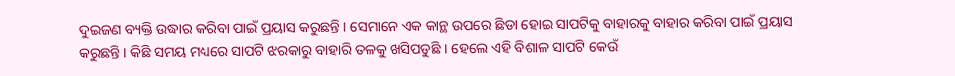ଦୁଇଜଣ ବ୍ୟକ୍ତି ଉଦ୍ଧାର କରିବା ପାଇଁ ପ୍ରୟାସ କରୁଛନ୍ତି । ସେମାନେ ଏକ କାନ୍ଥ ଉପରେ ଛିଡା ହୋଇ ସାପଟିକୁ ବାହାରକୁ ବାହାର କରିବା ପାଇଁ ପ୍ରୟାସ କରୁଛନ୍ତି । କିଛି ସମୟ ମଧ୍ୟରେ ସାପଟି ଝରକାରୁ ବାହାରି ତଳକୁ ଖସିପଡୁଛି । ହେଲେ ଏହି ବିଶାଳ ସାପଟି କେଉଁ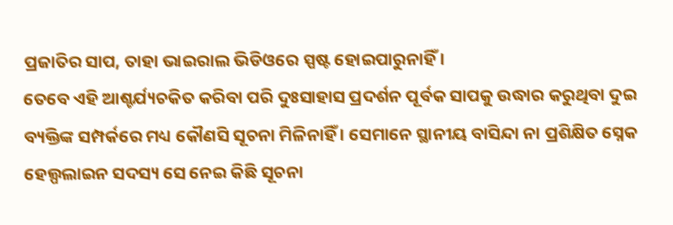ପ୍ରଜାତିର ସାପ, ତାହା ଭାଇରାଲ ଭିଡିଓରେ ସ୍ପଷ୍ଟ ହୋଇପାରୁନାହିଁ ।
ତେବେ ଏହି ଆଶ୍ଚର୍ଯ୍ୟଚକିତ କରିବା ପରି ଦୁଃସାହାସ ପ୍ରଦର୍ଶନ ପୂର୍ବକ ସାପକୁ ଉଦ୍ଧାର କରୁଥିବା ଦୁଇ ବ୍ୟକ୍ତିଙ୍କ ସମ୍ପର୍କରେ ମଧ୍ୟ କୌଣସି ସୂଚନା ମିଳିନାହିଁ । ସେମାନେ ସ୍ଥାନୀୟ ବାସିନ୍ଦା ନା ପ୍ରଶିକ୍ଷିତ ସ୍ନେକ ହେଲ୍ପଲାଇନ ସଦସ୍ୟ ସେ ନେଇ କିଛି ସୂଚନା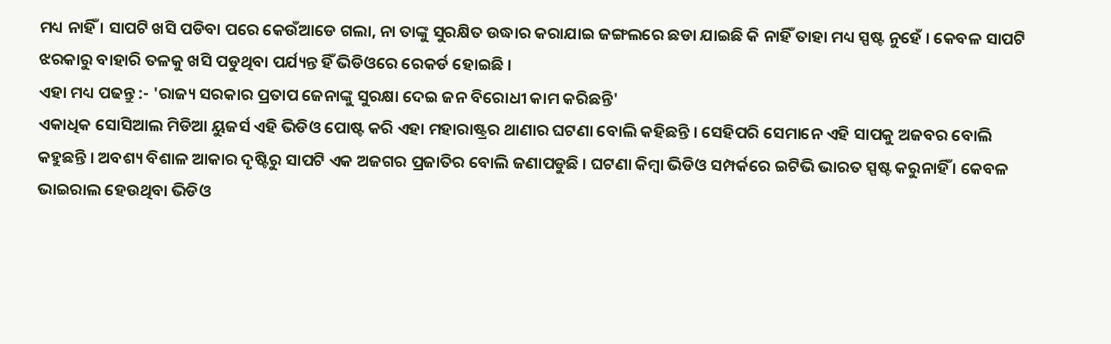ମଧ୍ୟ ନାହିଁ । ସାପଟି ଖସି ପଡିବା ପରେ କେଉଁଆଡେ ଗଲା, ନା ତାଙ୍କୁ ସୁରକ୍ଷିତ ଉଦ୍ଧାର କରାଯାଇ ଜଙ୍ଗଲରେ ଛଡା ଯାଇଛି କି ନାହିଁ ତାହା ମଧ୍ୟ ସ୍ପଷ୍ଟ ନୁହେଁ । କେବଳ ସାପଟି ଝରକାରୁ ବାହାରି ତଳକୁ ଖସି ପଡୁଥିବା ପର୍ଯ୍ୟନ୍ତ ହିଁ ଭିଡିଓରେ ରେକର୍ଡ ହୋଇଛି ।
ଏହା ମଧ୍ୟ ପଢନ୍ତୁ :- 'ରାଜ୍ୟ ସରକାର ପ୍ରତାପ ଜେନାଙ୍କୁ ସୁରକ୍ଷା ଦେଇ ଜନ ବିରୋଧୀ କାମ କରିଛନ୍ତି'
ଏକାଧିକ ସୋସିଆଲ ମିଡିଆ ୟୁଜର୍ସ ଏହି ଭିଡିଓ ପୋଷ୍ଟ କରି ଏହା ମହାରାଷ୍ଟ୍ରର ଥାଣାର ଘଟଣା ବୋଲି କହିଛନ୍ତି । ସେହିପରି ସେମାନେ ଏହି ସାପକୁ ଅଜବର ବୋଲି କହୁଛନ୍ତି । ଅବଶ୍ୟ ବିଶାଳ ଆକାର ଦୃଷ୍ଟିରୁ ସାପଟି ଏକ ଅଜଗର ପ୍ରଜାତିର ବୋଲି ଜଣାପଡୁଛି । ଘଟଣା କିମ୍ବା ଭିଡିଓ ସମ୍ପର୍କରେ ଇଟିଭି ଭାରତ ସ୍ପଷ୍ଟ କରୁନାହିଁ । କେବଳ ଭାଇରାଲ ହେଉଥିବା ଭିଡିଓ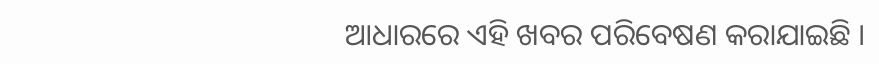ଆଧାରରେ ଏହି ଖବର ପରିବେଷଣ କରାଯାଇଛି ।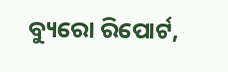ବ୍ୟୁରୋ ରିପୋର୍ଟ,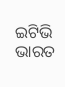ଇଟିଭି ଭାରତ